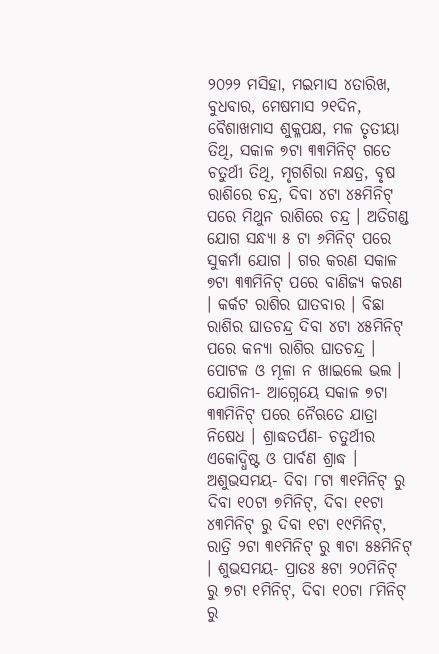୨୦୨୨ ମସିହା, ମଇମାସ ୪ତାରିଖ, ବୁଧବାର, ମେଷମାସ ୨୧ଦିନ, ବୈଶାଖମାସ ଶୁକ୍ଳପକ୍ଷ, ମଳ ତୃତୀୟା ତିଥି, ସକାଳ ୭ଟା ୩୩ମିନିଟ୍ ଗତେ ଚତୁର୍ଥୀ ତିଥି, ମୃଗଶିରା ନକ୍ଷତ୍ର, ବୃଷ ରାଶିରେ ଚନ୍ଦ୍ର, ଦିବା ୪ଟା ୪୫ମିନିଟ୍ ପରେ ମିଥୁନ ରାଶିରେ ଚନ୍ଦ୍ର । ଅତିଗଣ୍ଡ ଯୋଗ ସନ୍ଧ୍ୟା ୫ ଟା ୬ମିନିଟ୍ ପରେ ସୁକର୍ମା ଯୋଗ । ଗର କରଣ ସକାଳ ୭ଟା ୩୩ମିନିଟ୍ ପରେ ବାଣିଜ୍ୟ କରଣ । କର୍କଟ ରାଶିର ଘାତବାର । ବିଛା ରାଶିର ଘାତଚନ୍ଦ୍ର ଦିବା ୪ଟା ୪୫ମିନିଟ୍ ପରେ କନ୍ୟା ରାଶିର ଘାତଚନ୍ଦ୍ର । ପୋଟଳ ଓ ମୂଳା ନ ଖାଇଲେ ଭଲ ।
ଯୋଗିନୀ- ଆଗ୍ନେୟେ ସକାଳ ୭ଟା ୩୩ମିନିଟ୍ ପରେ ନୈଋତେ ଯାତ୍ରା ନିଷେଧ । ଶ୍ରାଦ୍ଧତର୍ପଣ- ଚତୁର୍ଥୀର ଏକୋଦ୍ଧିଷ୍ଟ ଓ ପାର୍ବଣ ଶ୍ରାଦ୍ଧ । ଅଶୁଭସମୟ- ଦିବା ୮ଟା ୩୧ମିନିଟ୍ ରୁ ଦିବା ୧୦ଟା ୭ମିନିଟ୍, ଦିବା ୧୧ଟା ୪୩ମିନିଟ୍ ରୁ ଦିବା ୧ଟା ୧୯ମିନିଟ୍, ରାତ୍ରି ୨ଟା ୩୧ମିନିଟ୍ ରୁ ୩ଟା ୫୫ମିନିଟ୍ । ଶୁଭସମୟ- ପ୍ରାତଃ ୫ଟା ୨୦ମିନିଟ୍ ରୁ ୭ଟା ୧ମିନିଟ୍, ଦିବା ୧୦ଟା ୮ମିନିଟ୍ ରୁ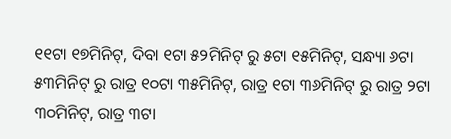୧୧ଟା ୧୭ମିନିଟ୍, ଦିବା ୧ଟା ୫୨ମିନିଟ୍ ରୁ ୫ଟା ୧୫ମିନିଟ୍, ସନ୍ଧ୍ୟା ୬ଟା ୫୩ମିନିଟ୍ ରୁ ରାତ୍ର ୧୦ଟା ୩୫ମିନିଟ୍, ରାତ୍ର ୧ଟା ୩୬ମିନିଟ୍ ରୁ ରାତ୍ର ୨ଟା ୩୦ମିନିଟ୍, ରାତ୍ର ୩ଟା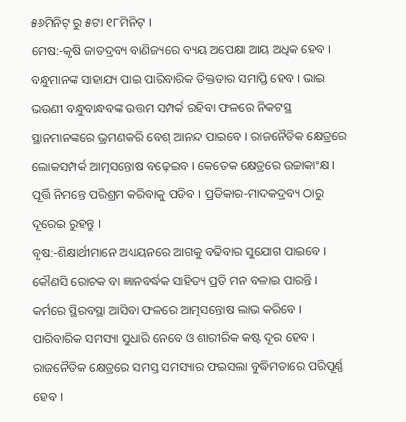୫୬ମିନିଟ୍ ରୁ ୫ଟା ୧୮ମିନିଟ୍ ।
ମେଷ:-କୃଷି ଜାତଦ୍ରବ୍ୟ ବାଣିଜ୍ୟରେ ବ୍ୟୟ ଅପେକ୍ଷା ଆୟ ଅଧିକ ହେବ । ବନ୍ଧୁମାନଙ୍କ ସାହାଯ୍ୟ ପାଇ ପାରିବାରିକ ତିକ୍ତତାର ସମାପ୍ତି ହେବ । ଭାଇ ଭଉଣୀ ବନ୍ଧୁବାନ୍ଧବଙ୍କ ଉତ୍ତମ ସମ୍ପର୍କ ରହିବା ଫଳରେ ନିକଟସ୍ଥ ସ୍ଥାନମାନଙ୍କରେ ଭ୍ରମଣକରି ବେଶ୍ ଆନନ୍ଦ ପାଇବେ । ରାଜନୈତିକ କ୍ଷେତ୍ରରେ ଲୋକସମ୍ପର୍କ ଆତ୍ମସନ୍ତୋଷ ବଢ଼େଇବ । କେତେକ କ୍ଷେତ୍ରରେ ଉଚ୍ଚାକାଂକ୍ଷ । ପୂର୍ତ୍ତି ନିମନ୍ତେ ପରିଶ୍ରମ କରିବାକୁ ପଡିବ । ପ୍ରତିକାର-ମାଦକଦ୍ରବ୍ୟ ଠାରୁ ଦୂରେଇ ରୁହନ୍ତୁ ।
ବୃଷ:-ଶିକ୍ଷାର୍ଥୀମାନେ ଅଧ୍ୟୟନରେ ଆଗକୁ ବଢିବାର ସୁଯୋଗ ପାଇବେ । କୌଣସି ରୋଚକ ବା ଜ୍ଞାନବର୍ଦ୍ଧକ ସାହିତ୍ୟ ପ୍ରତି ମନ ବଳାଇ ପାରନ୍ତି । କର୍ମରେ ସ୍ଥିରବସ୍ଥା ଆସିବା ଫଳରେ ଆତ୍ମସନ୍ତୋଷ ଲାଭ କରିବେ । ପାରିବାରିକ ସମସ୍ୟା ସୁଧାରି ନେବେ ଓ ଶାରୀରିକ କଷ୍ଟ ଦୂର ହେବ । ରାଜନୈତିକ କ୍ଷେତ୍ରରେ ସମସ୍ତ ସମସ୍ୟାର ଫଇସଲା ବୁଦ୍ଧିମତାରେ ପରିପୂର୍ଣ୍ଣ ହେବ ।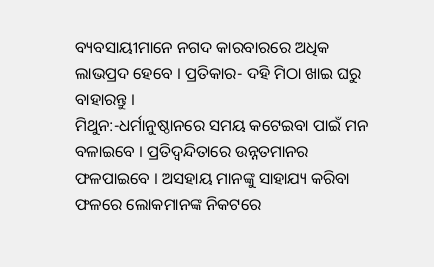ବ୍ୟବସାୟୀମାନେ ନଗଦ କାରବାରରେ ଅଧିକ ଲାଭପ୍ରଦ ହେବେ । ପ୍ରତିକାର- ଦହି ମିଠା ଖାଇ ଘରୁ ବାହାରନ୍ତୁ ।
ମିଥୁନ:-ଧର୍ମାନୁଷ୍ଠାନରେ ସମୟ କଟେଇବା ପାଇଁ ମନ ବଳାଇବେ । ପ୍ରତିଦ୍ଵନ୍ଦିତାରେ ଉନ୍ନତମାନର ଫଳପାଇବେ । ଅସହାୟ ମାନଙ୍କୁ ସାହାଯ୍ୟ କରିବା ଫଳରେ ଲୋକମାନଙ୍କ ନିକଟରେ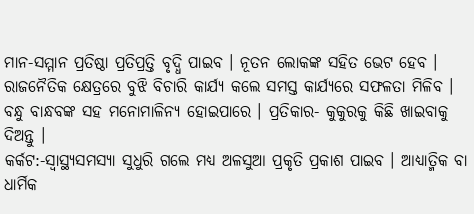ମାନ-ସମ୍ମାନ ପ୍ରତିଷ୍ଠା ପ୍ରତିପ୍ରତ୍ତି ବୃଦ୍ଧି ପାଇବ । ନୂତନ ଲୋକଙ୍କ ସହିତ ଭେଟ ହେବ । ରାଜନୈତିକ କ୍ଷେତ୍ରରେ ବୁଝି ବିଚାରି କାର୍ଯ୍ୟ କଲେ ସମସ୍ତ କାର୍ଯ୍ୟରେ ସଫଳତା ମିଳିବ । ବନ୍ଧୁ ବାନ୍ଧବଙ୍କ ସହ ମନୋମାଳିନ୍ୟ ହୋଇପାରେ । ପ୍ରତିକାର- କୁକୁରକୁ କିଛି ଖାଇବାକୁ ଦିଅନ୍ତୁ ।
କର୍କଟ:-ସ୍ୱାସ୍ଥ୍ୟସମସ୍ୟା ସୁଧୁରି ଗଲେ ମଧ୍ୟ ଅଳସୁଆ ପ୍ରକୃତି ପ୍ରକାଶ ପାଇବ । ଆଧ୍ୟାତ୍ମିକ ବା ଧାର୍ମିକ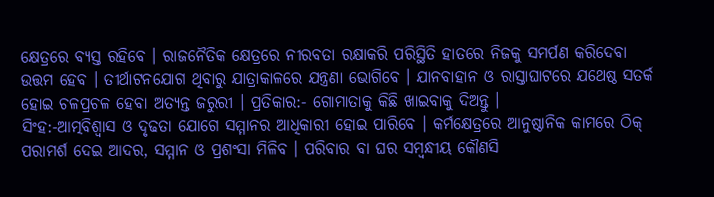କ୍ଷେତ୍ରରେ ବ୍ୟସ୍ତ ରହିବେ । ରାଜନୈତିକ କ୍ଷେତ୍ରରେ ନୀରବତା ରକ୍ଷାକରି ପରିସ୍ଥିତି ହାତରେ ନିଜକୁ ସମର୍ପଣ କରିଦେବା ଉତ୍ତମ ହେବ । ତୀର୍ଥାଟନଯୋଗ ଥିବାରୁ ଯାତ୍ରାକାଳରେ ଯନ୍ତ୍ରଣା ଭୋଗିବେ । ଯାନବାହାନ ଓ ରାସ୍ତାଘାଟରେ ଯଥେଷ୍ଠ ସତର୍କ ହୋଇ ଚଳପ୍ରଚଳ ହେବା ଅତ୍ୟନ୍ତ ଜରୁରୀ । ପ୍ରତିକାର:- ଗୋମାତାକୁ କିଛି ଖାଇବାକୁ ଦିଅନ୍ତୁ ।
ସିଂହ:-ଆତ୍ମବିଶ୍ଵାସ ଓ ଦୃଢତା ଯୋଗେ ସମ୍ମାନର ଆଧିକାରୀ ହୋଇ ପାରିବେ । କର୍ମକ୍ଷେତ୍ରରେ ଆନୁଷ୍ଠାନିକ କାମରେ ଠିକ୍ ପରାମର୍ଶ ଦେଇ ଆଦର, ସମ୍ମାନ ଓ ପ୍ରଶଂସା ମିଳିବ । ପରିବାର ବା ଘର ସମ୍ବନ୍ଧୀୟ କୌଣସି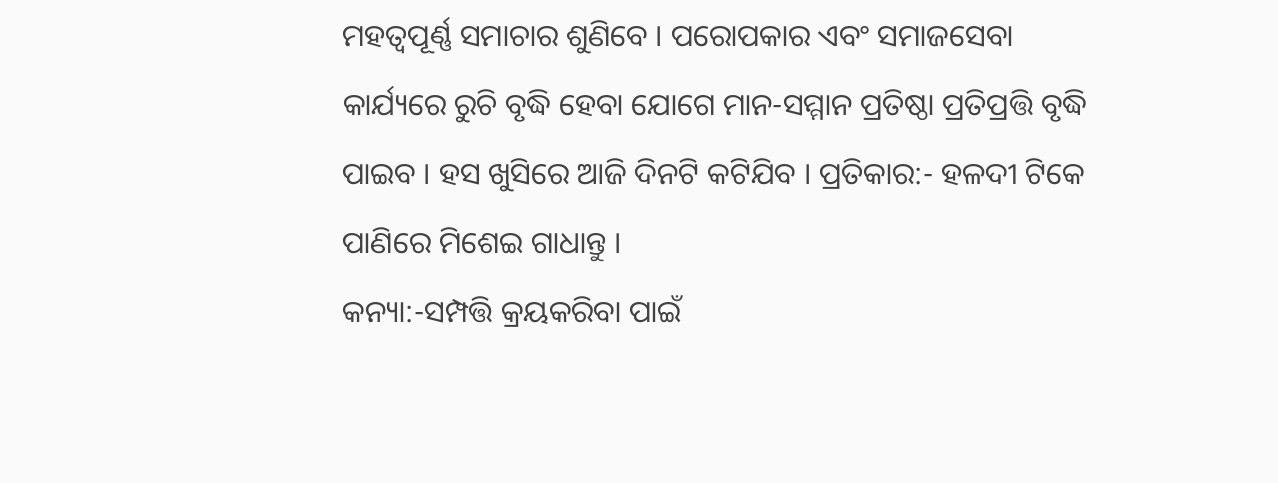ମହତ୍ଵପୂର୍ଣ୍ଣ ସମାଚାର ଶୁଣିବେ । ପରୋପକାର ଏବଂ ସମାଜସେବା କାର୍ଯ୍ୟରେ ରୁଚି ବୃଦ୍ଧି ହେବା ଯୋଗେ ମାନ-ସମ୍ମାନ ପ୍ରତିଷ୍ଠା ପ୍ରତିପ୍ରତ୍ତି ବୃଦ୍ଧି ପାଇବ । ହସ ଖୁସିରେ ଆଜି ଦିନଟି କଟିଯିବ । ପ୍ରତିକାର:- ହଳଦୀ ଟିକେ ପାଣିରେ ମିଶେଇ ଗାଧାନ୍ତୁ ।
କନ୍ୟା:-ସମ୍ପତ୍ତି କ୍ରୟକରିବା ପାଇଁ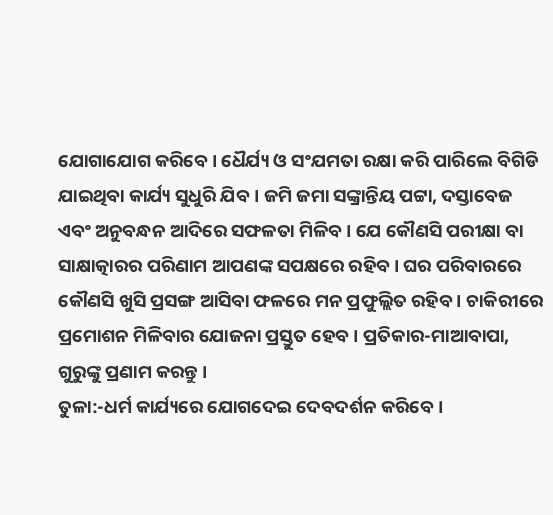ଯୋଗାଯୋଗ କରିବେ । ଧୈର୍ଯ୍ୟ ଓ ସଂଯମତା ରକ୍ଷା କରି ପାରିଲେ ବିଗିଡି ଯାଇଥିବା କାର୍ଯ୍ୟ ସୁଧୁରି ଯିବ । ଜମି ଜମା ସଙ୍କ୍ରାନ୍ତିୟ ପଟ୍ଟା, ଦସ୍ତାବେଜ ଏବଂ ଅନୁବନ୍ଧନ ଆଦିରେ ସଫଳତା ମିଳିବ । ଯେ କୌଣସି ପରୀକ୍ଷା ବା ସାକ୍ଷାତ୍କାରର ପରିଣାମ ଆପଣଙ୍କ ସପକ୍ଷରେ ରହିବ । ଘର ପରିବାରରେ କୌଣସି ଖୁସି ପ୍ରସଙ୍ଗ ଆସିବା ଫଳରେ ମନ ପ୍ରଫୁଲ୍ଲିତ ରହିବ । ଚାକିରୀରେ ପ୍ରମୋଶନ ମିଳିବାର ଯୋଜନା ପ୍ରସ୍ତୁତ ହେବ । ପ୍ରତିକାର-ମାଆବାପା, ଗୁରୁଙ୍କୁ ପ୍ରଣାମ କରନ୍ତୁ ।
ତୁଳା:-ଧର୍ମ କାର୍ଯ୍ୟରେ ଯୋଗଦେଇ ଦେବଦର୍ଶନ କରିବେ ।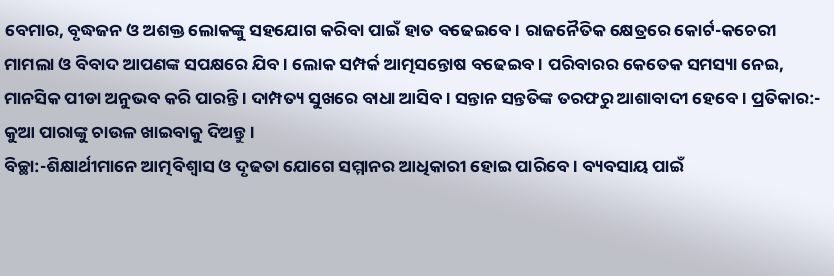ବେମାର, ବୃଦ୍ଧଜନ ଓ ଅଶକ୍ତ ଲୋକଙ୍କୁ ସହଯୋଗ କରିବା ପାଇଁ ହାତ ବଢେଇବେ । ରାଜନୈତିକ କ୍ଷେତ୍ରରେ କୋର୍ଟ-କଚେରୀ ମାମଲା ଓ ବିବାଦ ଆପଣଙ୍କ ସପକ୍ଷରେ ଯିବ । ଲୋକ ସମ୍ପର୍କ ଆତ୍ମସନ୍ତୋଷ ବଢେଇବ । ପରିବାରର କେତେକ ସମସ୍ୟା ନେଇ, ମାନସିକ ପୀଡା ଅନୁଭବ କରି ପାରନ୍ତି । ଦାମ୍ପତ୍ୟ ସୁଖରେ ବାଧା ଆସିବ । ସନ୍ତାନ ସନ୍ତତିଙ୍କ ତରଫରୁ ଆଶାବାଦୀ ହେବେ । ପ୍ରତିକାର:- କୁଆ ପାରାଙ୍କୁ ଚାଉଳ ଖାଇବାକୁ ଦିଅନ୍ତୁ ।
ବିଚ୍ଛା:-ଶିକ୍ଷାର୍ଥୀମାନେ ଆତ୍ମବିଶ୍ଵାସ ଓ ଦୃଢତା ଯୋଗେ ସମ୍ମାନର ଆଧିକାରୀ ହୋଇ ପାରିବେ । ବ୍ୟବସାୟ ପାଇଁ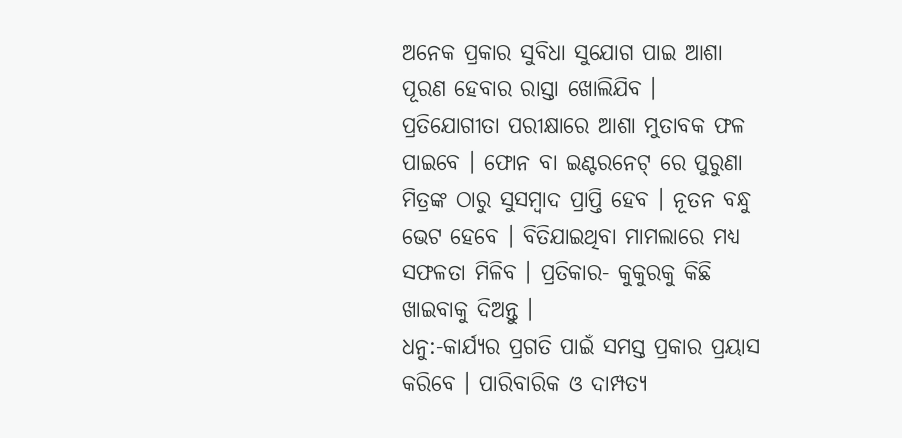ଅନେକ ପ୍ରକାର ସୁବିଧା ସୁଯୋଗ ପାଇ ଆଶା ପୂରଣ ହେବାର ରାସ୍ତା ଖୋଲିଯିବ । ପ୍ରତିଯୋଗୀତା ପରୀକ୍ଷାରେ ଆଶା ମୁତାବକ ଫଳ ପାଇବେ । ଫୋନ ବା ଇଣ୍ଟରନେଟ୍ ରେ ପୁରୁଣା ମିତ୍ରଙ୍କ ଠାରୁ ସୁସମ୍ବାଦ ପ୍ରାପ୍ତି ହେବ । ନୂତନ ବନ୍ଧୁ ଭେଟ ହେବେ । ବିତିଯାଇଥିବା ମାମଲାରେ ମଧ୍ୟ ସଫଳତା ମିଳିବ । ପ୍ରତିକାର- କୁକୁରକୁ କିଛି ଖାଇବାକୁ ଦିଅନ୍ତୁ ।
ଧନୁ:-କାର୍ଯ୍ୟର ପ୍ରଗତି ପାଇଁ ସମସ୍ତ ପ୍ରକାର ପ୍ରୟାସ କରିବେ । ପାରିବାରିକ ଓ ଦାମ୍ପତ୍ୟ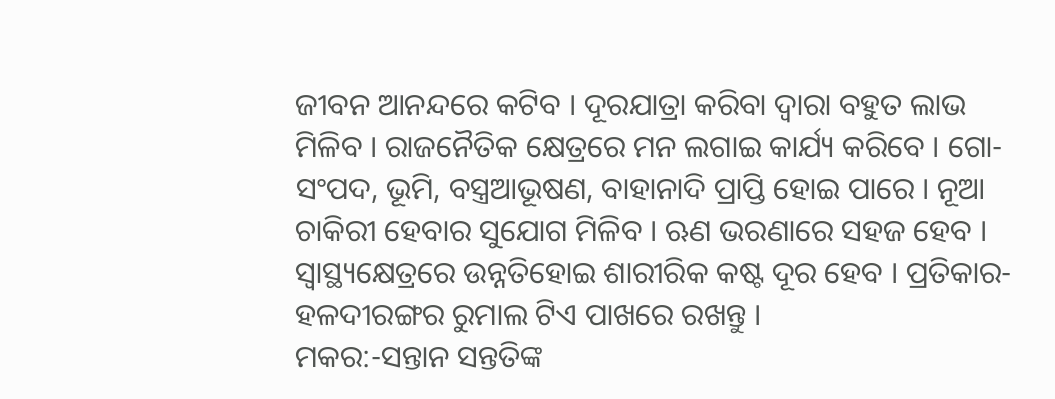ଜୀବନ ଆନନ୍ଦରେ କଟିବ । ଦୂରଯାତ୍ରା କରିବା ଦ୍ଵାରା ବହୁତ ଲାଭ ମିଳିବ । ରାଜନୈତିକ କ୍ଷେତ୍ରରେ ମନ ଲଗାଇ କାର୍ଯ୍ୟ କରିବେ । ଗୋ-ସଂପଦ, ଭୂମି, ବସ୍ତ୍ରଆଭୂଷଣ, ବାହାନାଦି ପ୍ରାପ୍ତି ହୋଇ ପାରେ । ନୂଆ ଚାକିରୀ ହେବାର ସୁଯୋଗ ମିଳିବ । ଋଣ ଭରଣାରେ ସହଜ ହେବ । ସ୍ଵାସ୍ଥ୍ୟକ୍ଷେତ୍ରରେ ଉନ୍ନତିହୋଇ ଶାରୀରିକ କଷ୍ଟ ଦୂର ହେବ । ପ୍ରତିକାର- ହଳଦୀରଙ୍ଗର ରୁମାଲ ଟିଏ ପାଖରେ ରଖନ୍ତୁ ।
ମକର:-ସନ୍ତାନ ସନ୍ତତିଙ୍କ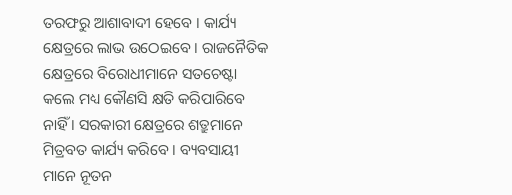ତରଫରୁ ଆଶାବାଦୀ ହେବେ । କାର୍ଯ୍ୟ କ୍ଷେତ୍ରରେ ଲାଭ ଉଠେଇବେ । ରାଜନୈତିକ କ୍ଷେତ୍ରରେ ବିରୋଧୀମାନେ ସତଚେଷ୍ଟା କଲେ ମଧ୍ୟ କୌଣସି କ୍ଷତି କରିପାରିବେ ନାହିଁ । ସରକାରୀ କ୍ଷେତ୍ରରେ ଶତ୍ରୁମାନେ ମିତ୍ରବତ କାର୍ଯ୍ୟ କରିବେ । ବ୍ୟବସାୟୀ ମାନେ ନୂତନ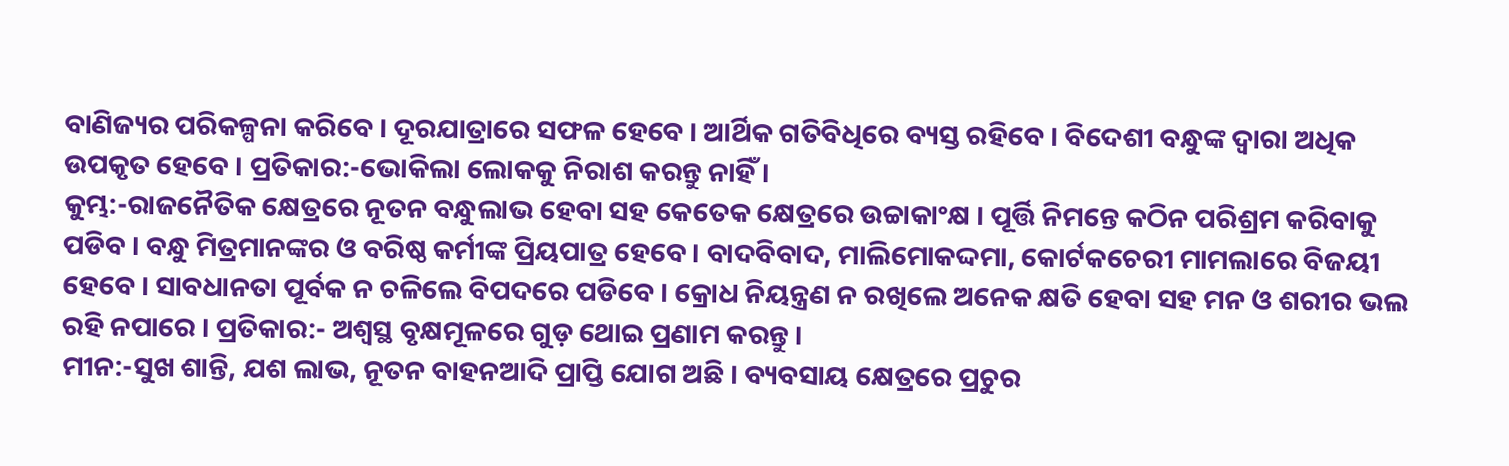ବାଣିଜ୍ୟର ପରିକଳ୍ପନା କରିବେ । ଦୂରଯାତ୍ରାରେ ସଫଳ ହେବେ । ଆର୍ଥିକ ଗତିବିଧିରେ ବ୍ୟସ୍ତ ରହିବେ । ବିଦେଶୀ ବନ୍ଧୁଙ୍କ ଦ୍ଵାରା ଅଧିକ ଉପକୃତ ହେବେ । ପ୍ରତିକାର:-ଭୋକିଲା ଲୋକକୁ ନିରାଶ କରନ୍ତୁ ନାହିଁ ।
କୁମ୍ଭ:-ରାଜନୈତିକ କ୍ଷେତ୍ରରେ ନୂତନ ବନ୍ଧୁଲାଭ ହେବା ସହ କେତେକ କ୍ଷେତ୍ରରେ ଉଚ୍ଚାକାଂକ୍ଷ । ପୂର୍ତ୍ତି ନିମନ୍ତେ କଠିନ ପରିଶ୍ରମ କରିବାକୁ ପଡିବ । ବନ୍ଧୁ ମିତ୍ରମାନଙ୍କର ଓ ବରିଷ୍ଠ କର୍ମୀଙ୍କ ପ୍ରିୟପାତ୍ର ହେବେ । ବାଦବିବାଦ, ମାଲିମୋକଦ୍ଦମା, କୋର୍ଟକଚେରୀ ମାମଲାରେ ବିଜୟୀ ହେବେ । ସାବଧାନତା ପୂର୍ବକ ନ ଚଳିଲେ ବିପଦରେ ପଡିବେ । କ୍ରୋଧ ନିୟନ୍ତ୍ରଣ ନ ରଖିଲେ ଅନେକ କ୍ଷତି ହେବା ସହ ମନ ଓ ଶରୀର ଭଲ ରହି ନପାରେ । ପ୍ରତିକାର:- ଅଶ୍ୱସ୍ଥ ବୃକ୍ଷମୂଳରେ ଗୁଡ଼ ଥୋଇ ପ୍ରଣାମ କରନ୍ତୁ ।
ମୀନ:-ସୁଖ ଶାନ୍ତି, ଯଶ ଲାଭ, ନୂତନ ବାହନଆଦି ପ୍ରାପ୍ତି ଯୋଗ ଅଛି । ବ୍ୟବସାୟ କ୍ଷେତ୍ରରେ ପ୍ରଚୁର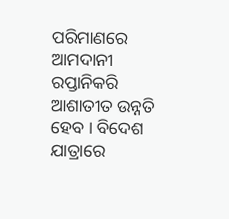ପରିମାଣରେ ଆମଦାନୀ ରପ୍ତାନିକରି ଆଶାତୀତ ଉନ୍ନତି ହେବ । ବିଦେଶ ଯାତ୍ରାରେ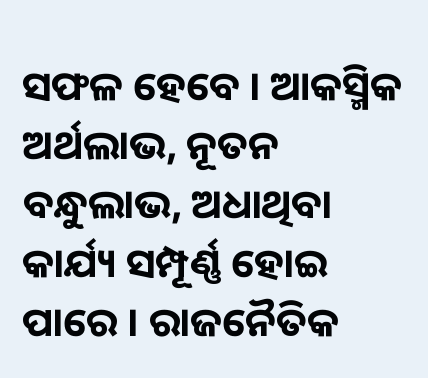ସଫଳ ହେବେ । ଆକସ୍ମିକ ଅର୍ଥଲାଭ, ନୂତନ ବନ୍ଧୁଲାଭ, ଅଧାଥିବା କାର୍ଯ୍ୟ ସମ୍ପୂର୍ଣ୍ଣ ହୋଇ ପାରେ । ରାଜନୈତିକ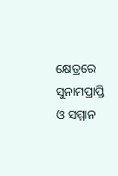କ୍ଷେତ୍ରରେ ସୁନାମପ୍ରାପ୍ତି ଓ ସମ୍ମାନ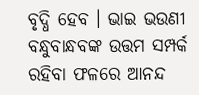ବୃଦ୍ଧି ହେବ । ଭାଇ ଭଉଣୀ ବନ୍ଧୁବାନ୍ଧବଙ୍କ ଉତ୍ତମ ସମ୍ପର୍କ ରହିବା ଫଳରେ ଆନନ୍ଦ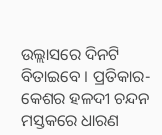ଉଲ୍ଲାସରେ ଦିନଟି ବିତାଇବେ । ପ୍ରତିକାର- କେଶର ହଳଦୀ ଚନ୍ଦନ ମସ୍ତକରେ ଧାରଣ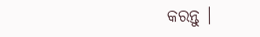କରନ୍ତୁ ।